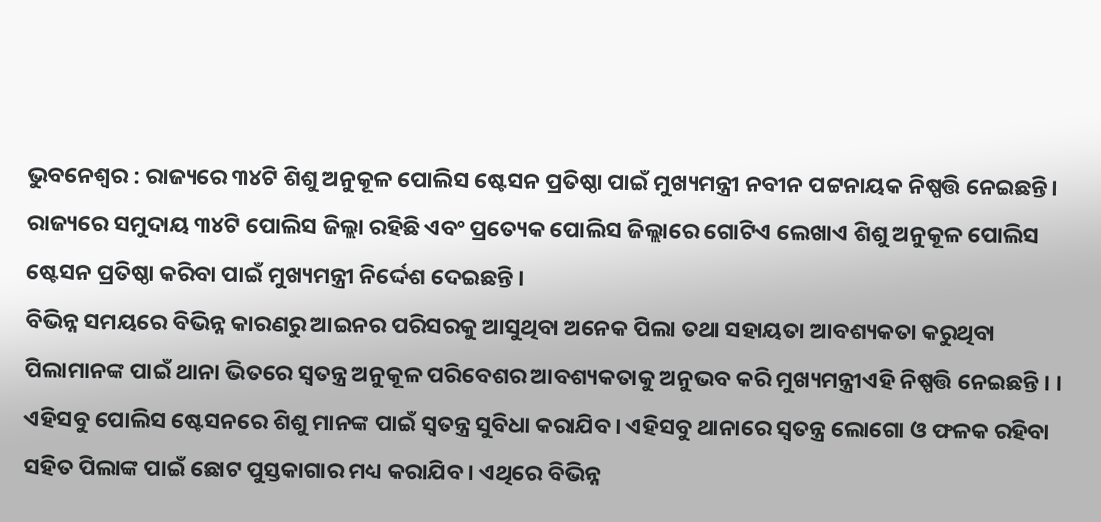ଭୁବନେଶ୍ୱର : ରାଜ୍ୟରେ ୩୪ଟି ଶିଶୁ ଅନୁକୂଳ ପୋଲିସ ଷ୍ଟେସନ ପ୍ରତିଷ୍ଠା ପାଇଁ ମୁଖ୍ୟମନ୍ତ୍ରୀ ନବୀନ ପଟ୍ଟନାୟକ ନିଷ୍ପତ୍ତି ନେଇଛନ୍ତି। ରାଜ୍ୟରେ ସମୁଦାୟ ୩୪ଟି ପୋଲିସ ଜିଲ୍ଲା ରହିଛି ଏବଂ ପ୍ରତ୍ୟେକ ପୋଲିସ ଜିଲ୍ଲାରେ ଗୋଟିଏ ଲେଖାଏ ଶିଶୁ ଅନୁକୂଳ ପୋଲିସ ଷ୍ଟେସନ ପ୍ରତିଷ୍ଠା କରିବା ପାଇଁ ମୁଖ୍ୟମନ୍ତ୍ରୀ ନିର୍ଦ୍ଦେଶ ଦେଇଛନ୍ତି ।
ବିଭିନ୍ନ ସମୟରେ ବିଭିନ୍ନ କାରଣରୁ ଆଇନର ପରିସରକୁ ଆସୁଥିବା ଅନେକ ପିଲା ତଥା ସହାୟତା ଆବଶ୍ୟକତା କରୁଥିବା ପିଲାମାନଙ୍କ ପାଇଁ ଥାନା ଭିତରେ ସ୍ବତନ୍ତ୍ର ଅନୁକୂଳ ପରିବେଶର ଆବଶ୍ୟକତାକୁ ଅନୁଭବ କରି ମୁଖ୍ୟମନ୍ତ୍ରୀଏହି ନିଷ୍ପତ୍ତି ନେଇଛନ୍ତି । ।
ଏହିସବୁ ପୋଲିସ ଷ୍ଟେସନରେ ଶିଶୁ ମାନଙ୍କ ପାଇଁ ସ୍ବତନ୍ତ୍ର ସୁବିଧା କରାଯିବ। ଏହିସବୁ ଥାନାରେ ସ୍ବତନ୍ତ୍ର ଲୋଗୋ ଓ ଫଳକ ରହିବା ସହିତ ପିଲାଙ୍କ ପାଇଁ ଛୋଟ ପୁସ୍ତକାଗାର ମଧ୍ୟ କରାଯିବ । ଏଥିରେ ବିଭିନ୍ନ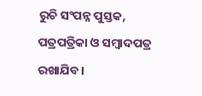ରୁଚି ସଂପନ୍ନ ପୁସ୍ତକ, ପତ୍ରପତ୍ରିକା ଓ ସମ୍ବାଦପତ୍ର ରଖାଯିବ।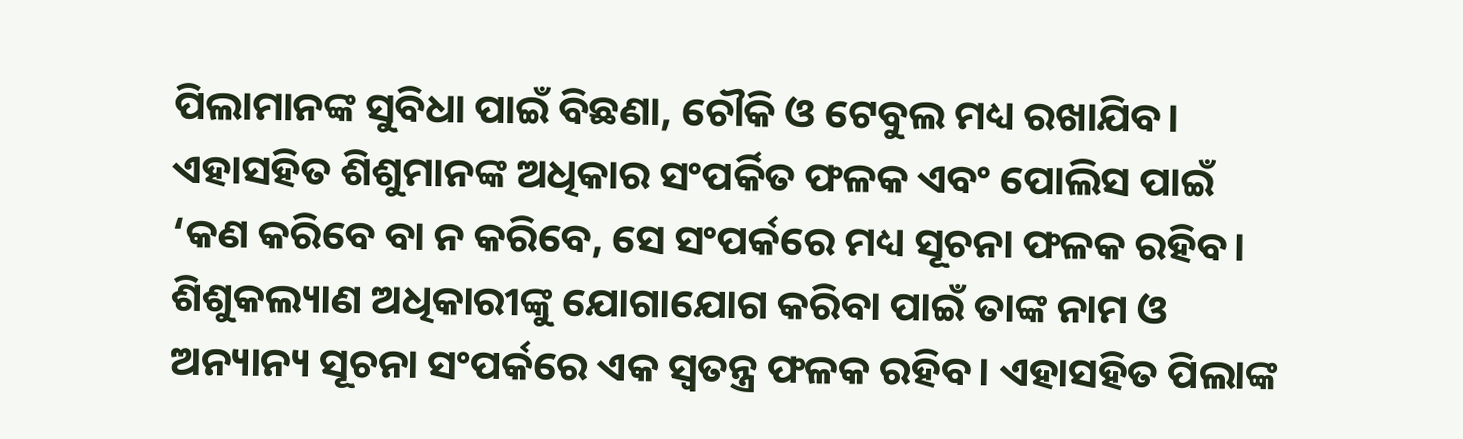ପିଲାମାନଙ୍କ ସୁବିଧା ପାଇଁ ବିଛଣା, ଚୌକି ଓ ଟେବୁଲ ମଧ୍ୟ ରଖାଯିବ। ଏହାସହିତ ଶିଶୁମାନଙ୍କ ଅଧିକାର ସଂପର୍କିତ ଫଳକ ଏବଂ ପୋଲିସ ପାଇଁ ‘କଣ କରିବେ ବା ନ କରିବେ, ସେ ସଂପର୍କରେ ମଧ୍ୟ ସୂଚନା ଫଳକ ରହିବ।
ଶିଶୁକଲ୍ୟାଣ ଅଧିକାରୀଙ୍କୁ ଯୋଗାଯୋଗ କରିବା ପାଇଁ ତାଙ୍କ ନାମ ଓ ଅନ୍ୟାନ୍ୟ ସୂଚନା ସଂପର୍କରେ ଏକ ସ୍ବତନ୍ତ୍ର ଫଳକ ରହିବ। ଏହାସହିତ ପିଲାଙ୍କ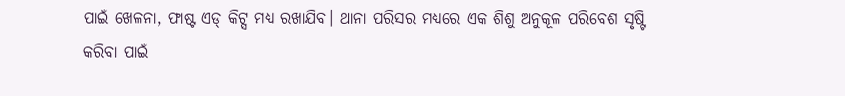ପାଇଁ ଖେଳନା, ଫାଷ୍ଟ ଏଡ୍ କିଟ୍ସ ମଧ୍ୟ ରଖାଯିବ। ଥାନା ପରିସର ମଧ୍ୟରେ ଏକ ଶିଶୁ ଅନୁକୂଳ ପରିବେଶ ସୃଷ୍ଟି କରିବା ପାଇଁ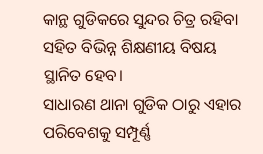କାନ୍ଥ ଗୁଡିକରେ ସୁନ୍ଦର ଚିତ୍ର ରହିବା ସହିତ ବିଭିନ୍ନ ଶିକ୍ଷଣୀୟ ବିଷୟ ସ୍ଥାନିତ ହେବ।
ସାଧାରଣ ଥାନା ଗୁଡିକ ଠାରୁ ଏହାର ପରିବେଶକୁ ସମ୍ପୂର୍ଣ୍ଣ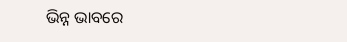ଭିନ୍ନ ଭାବରେ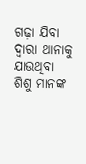ଗଢ଼ା ଯିବା ଦ୍ବାରା ଥାନାକୁ ଯାଉଥିବା ଶିଶୁ ମାନଙ୍କ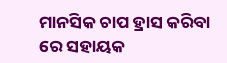ମାନସିକ ଚାପ ହ୍ରାସ କରିବା ରେ ସହାୟକ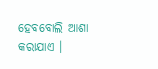ହେବବୋଲି ଆଶା କରାଯାଏ ।